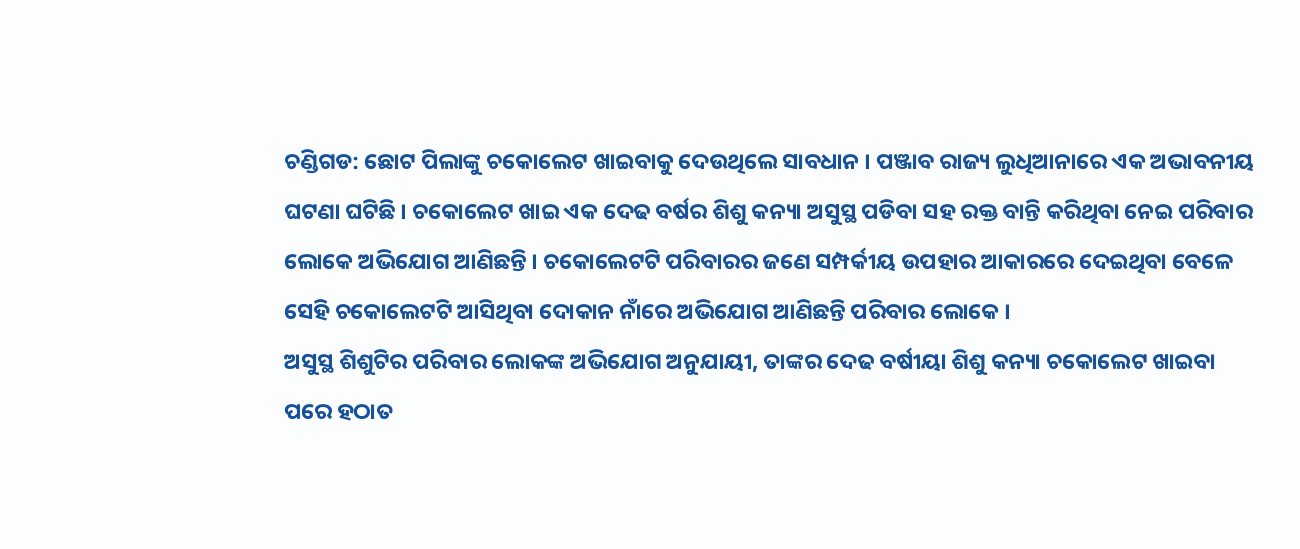ଚଣ୍ଡିଗଡ: ଛୋଟ ପିଲାଙ୍କୁ ଚକୋଲେଟ ଖାଇବାକୁ ଦେଉଥିଲେ ସାବଧାନ । ପଞ୍ଜାବ ରାଜ୍ୟ ଲୁଧିଆନାରେ ଏକ ଅଭାବନୀୟ ଘଟଣା ଘଟିଛି । ଚକୋଲେଟ ଖାଇ ଏକ ଦେଢ ବର୍ଷର ଶିଶୁ କନ୍ୟା ଅସୁସ୍ଥ ପଡିବା ସହ ରକ୍ତ ବାନ୍ତି କରିଥିବା ନେଇ ପରିବାର ଲୋକେ ଅଭିଯୋଗ ଆଣିଛନ୍ତି । ଚକୋଲେଟଟି ପରିବାରର ଜଣେ ସମ୍ପର୍କୀୟ ଉପହାର ଆକାରରେ ଦେଇଥିବା ବେଳେ ସେହି ଚକୋଲେଟଟି ଆସିଥିବା ଦୋକାନ ନାଁରେ ଅଭିଯୋଗ ଆଣିଛନ୍ତି ପରିବାର ଲୋକେ ।
ଅସୁସ୍ଥ ଶିଶୁଟିର ପରିବାର ଲୋକଙ୍କ ଅଭିଯୋଗ ଅନୁଯାୟୀ, ତାଙ୍କର ଦେଢ ବର୍ଷୀୟା ଶିଶୁ କନ୍ୟା ଚକୋଲେଟ ଖାଇବା ପରେ ହଠାତ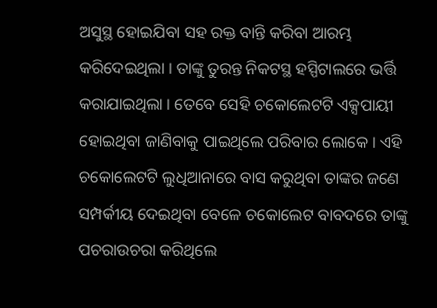ଅସୁସ୍ଥ ହୋଇଯିବା ସହ ରକ୍ତ ବାନ୍ତି କରିବା ଆରମ୍ଭ କରିଦେଇଥିଲା । ତାଙ୍କୁ ତୁରନ୍ତ ନିକଟସ୍ଥ ହସ୍ପିଟାଲରେ ଭର୍ତ୍ତି କରାଯାଇଥିଲା । ତେବେ ସେହି ଚକୋଲେଟଟି ଏକ୍ସପାୟୀ ହୋଇଥିବା ଜାଣିବାକୁ ପାଇଥିଲେ ପରିବାର ଲୋକେ । ଏହି ଚକୋଲେଟଟି ଲୁଧିଆନାରେ ବାସ କରୁଥିବା ତାଙ୍କର ଜଣେ ସମ୍ପର୍କୀୟ ଦେଇଥିବା ବେଳେ ଚକୋଲେଟ ବାବଦରେ ତାଙ୍କୁ ପଚରାଉଚରା କରିଥିଲେ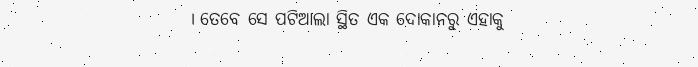। ତେବେ ସେ ପଟିଆଲା ସ୍ଥିତ ଏକ ଦୋକାନରୁ ଏହାକୁ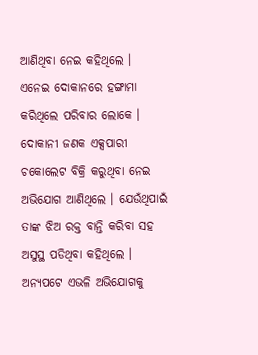ଆଣିଥିବା ନେଇ କହିଥିଲେ ।
ଏନେଇ ଦୋକାନରେ ହଙ୍ଗାମା କରିଥିଲେ ପରିବାର ଲୋକେ । ଦୋକାନୀ ଜଣକ ଏକ୍ସପାରୀ ଚକୋଲେଟ ବିକ୍ରି କରୁଥିବା ନେଇ ଅଭିଯୋଗ ଆଣିଥିଲେ । ଯେଉଁଥିପାଇଁ ତାଙ୍କ ଝିଅ ରକ୍ତ ବାନ୍ତି କରିବା ସହ ଅସୁସ୍ଥ ପଡିଥିବା କହିଥିଲେ । ଅନ୍ୟପଟେ ଏଭଳି ଅଭିଯୋଗକୁ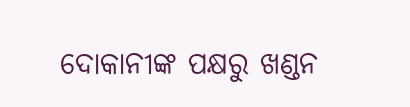ଦୋକାନୀଙ୍କ ପକ୍ଷରୁ ଖଣ୍ଡନ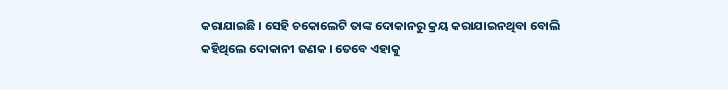କରାଯାଇଛି । ସେହି ଚକୋଲେଟି ତାଙ୍କ ଦୋକାନରୁ କ୍ରୟ କରାଯାଇନଥିବା ବୋଲି କହିଥିଲେ ଦୋକାନୀ ଜଣକ । ତେବେ ଏହାକୁ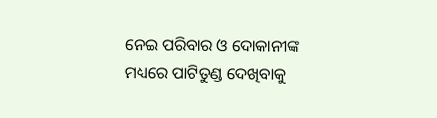ନେଇ ପରିବାର ଓ ଦୋକାନୀଙ୍କ ମଧ୍ୟରେ ପାଟିତୁଣ୍ଡ ଦେଖିବାକୁ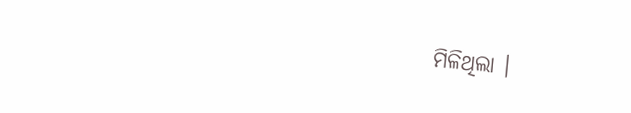ମିଳିଥିଲା ।